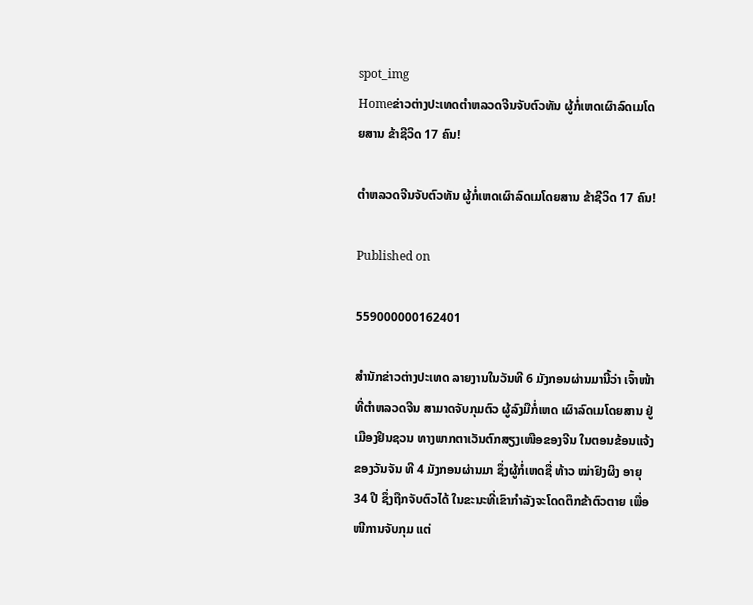spot_img
Homeຂ່າວຕ່າງປະເທດຕຳຫລວດຈີນຈັບຕົວທັນ ຜູ້ກໍ່ເຫດເຜົາລົດເມໂດຍສານ ຂ້າຊີວິດ 17 ຄົນ!

ຕຳຫລວດຈີນຈັບຕົວທັນ ຜູ້ກໍ່ເຫດເຜົາລົດເມໂດຍສານ ຂ້າຊີວິດ 17 ຄົນ!

Published on

559000000162401

ສຳນັກຂ່າວຕ່າງປະເທດ ລາຍງານໃນວັນທີ 6 ມັງກອນຜ່ານມານີ້ວ່າ ເຈົ້າໜ້າທີ່ຕຳຫລວດຈີນ ສາມາດຈັບກຸມຕົວ ຜູ້ລົງມືກໍ່ເຫດ ເຜົາລົດເມໂດຍສານ ຢູ່ເມືອງຢິນຊວນ ທາງພາກຕາເວັນຕົກສຽງເໜືອຂອງຈີນ ໃນຕອນຂ້ອນແຈ້ງຂອງວັນຈັນ ທີ 4 ມັງກອນຜ່ານມາ ຊຶ່ງຜູ້ກໍ່ເຫດຊື່ ທ້າວ ໝ່າຢົງຜິງ ອາຍຸ 34 ປີ ຊຶ່ງຖືກຈັບຕົວໄດ້ ໃນຂະນະທີ່ເຂົາກຳລັງຈະໂດດຕຶກຂ້າຕົວຕາຍ ເພື່ອໜີການຈັບກຸມ ແຕ່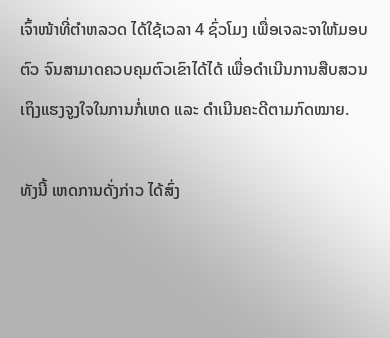ເຈົ້າໜ້າທີ່ຕຳຫລວດ ໄດ້ໃຊ້ເວລາ 4 ຊົ່ວໂມງ ເພື່ອເຈລະຈາໃຫ້ມອບຕົວ ຈົນສາມາດຄວບຄຸມຕົວເຂົາໄດ້ໄດ້ ເພື່ອດຳເນີນການສືບສວນ ເຖິງແຮງຈູງໃຈໃນການກໍ່ເຫດ ແລະ ດຳເນີນຄະດີຕາມກົດໝາຍ.

ທັງນີ້ ເຫດການດັ່ງກ່າວ ໄດ້ສົ່ງ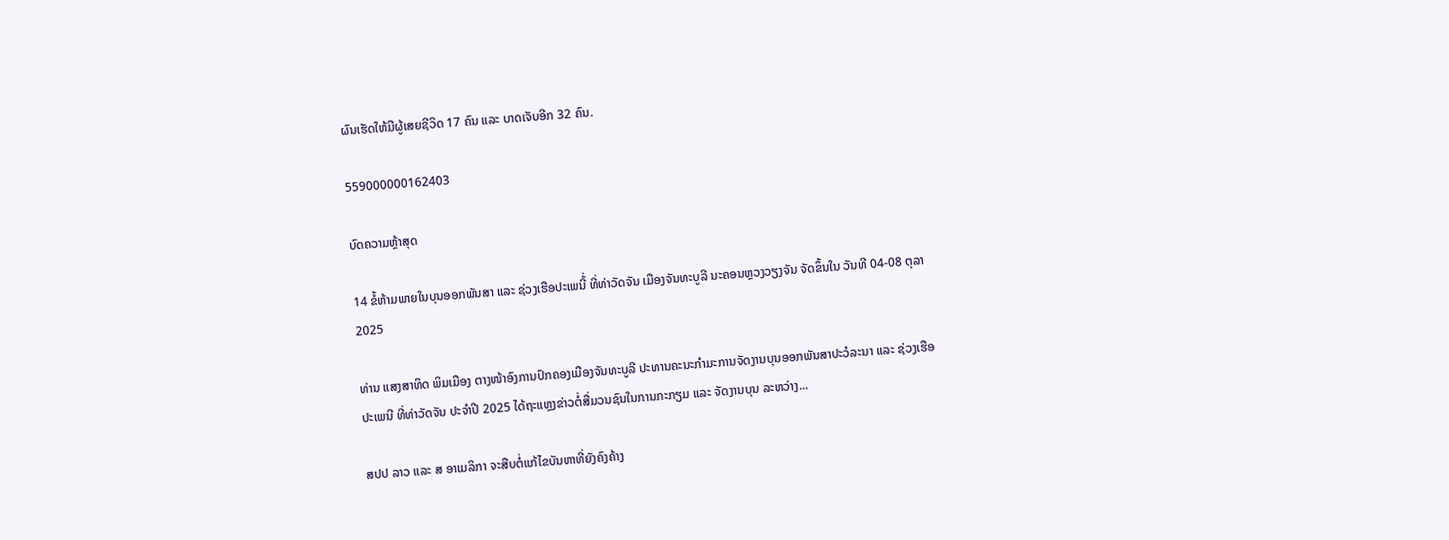ຜົນເຮັດໃຫ້ມີຜູ້ເສຍຊີວິດ 17 ຄົນ ແລະ ບາດເຈັບອີກ 32 ຄົນ.

559000000162403

ບົດຄວາມຫຼ້າສຸດ

14 ຂໍ້ຫ້າມພາຍໃນບຸນອອກພັນສາ ແລະ ຊ່ວງເຮືອປະເພນີ້່ ທີ່ທ່າວັດຈັນ ເມືອງຈັນທະບູລີ ນະຄອນຫຼວງວຽງຈັນ ຈັດຂຶ້ນໃນ ວັນທີ 04-08 ຕຸລາ 2025

ທ່ານ ແສງສາທິດ ພິມເມືອງ ຕາງໜ້າອົງການປົກຄອງເມືອງຈັນທະບູລີ ປະທານຄະນະກໍາມະການຈັດງານບຸນອອກພັນສາປະວໍລະນາ ແລະ ຊ່ວງເຮືອປະເພນີ ທີ່ທ່າວັດຈັນ ປະຈໍາປີ 2025 ໄດ້ຖະແຫຼງຂ່າວຕໍ່ສື່ມວນຊົນໃນການກະກຽມ ແລະ ຈັດງານບຸນ ລະຫວ່າງ...

ສປປ ລາວ ແລະ ສ ອາເມລິກາ ຈະສືບຕໍ່ແກ້ໄຂບັນຫາທີ່ຍັງຄົງຄ້າງ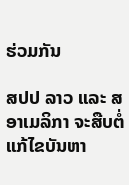ຮ່ວມກັນ

ສປປ ລາວ ແລະ ສ ອາເມລິກາ ຈະສືບຕໍ່ແກ້ໄຂບັນຫາ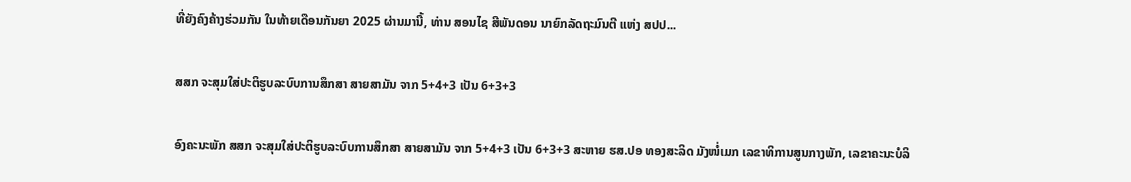ທີ່ຍັງຄົງຄ້າງຮ່ວມກັນ ໃນທ້າຍເດືອນກັນຍາ 2025 ຜ່ານມານີ້, ທ່ານ ສອນໄຊ ສີພັນດອນ ນາຍົກລັດຖະມົນຕີ ແຫ່ງ ສປປ...

ສສກ ຈະສຸມໃສ່ປະຕິຮູບລະບົບການສຶກສາ ສາຍສາມັນ ຈາກ 5+4+3 ເປັນ 6+3+3

ອົງຄະນະພັກ ສສກ ຈະສຸມໃສ່ປະຕິຮູບລະບົບການສຶກສາ ສາຍສາມັນ ຈາກ 5+4+3 ເປັນ 6+3+3 ສະຫາຍ ຮສ.ປອ ທອງສະລິດ ມັງໜໍ່ເມກ ເລຂາທິການສູນກາງພັກ, ເລຂາຄະນະບໍລິ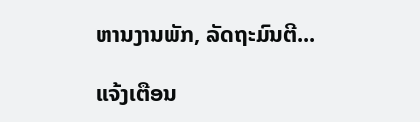ຫານງານພັກ, ລັດຖະມົນຕີ...

ແຈ້ງເຕືອນ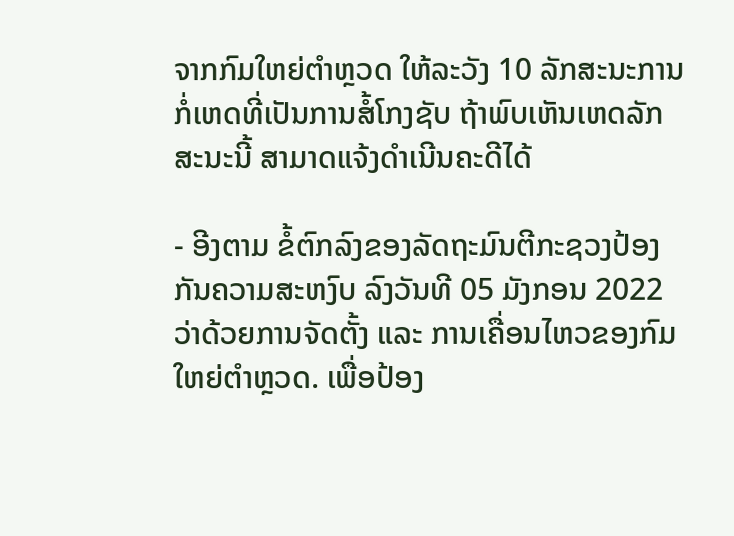ຈາກກົມໃຫຍ່ຕຳຫຼວດ ໃຫ້ລະວັງ 10 ລັກສະນະການກໍ່ເຫດທີ່ເປັນການສໍ້ໂກງຊັບ ຖ້າພົບເຫັນເຫດລັກສະນະນີ້ ສາມາດແຈ້ງດຳເນີນຄະດີໄດ້

- ອີງຕາມ ຂໍ້ຕົກລົງຂອງລັດຖະມົນຕີກະຊວງປ້ອງກັນຄວາມສະຫງົບ ລົງວັນທີ 05 ມັງກອນ 2022 ວ່າດ້ວຍການຈັດຕັ້ງ ແລະ ການເຄື່ອນໄຫວຂອງກົມໃຫຍ່ຕໍາຫຼວດ. ເພື່ອປ້ອງ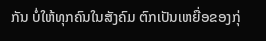ກັນ ບໍ່ໃຫ້ທຸກຄົນໃນສັງຄົມ ຕົກເປັນເຫຍື່ອຂອງກຸ່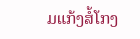ມແກ້ງສໍ້ໂກງ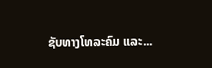ຊັບທາງໂທລະຄົມ ແລະ...